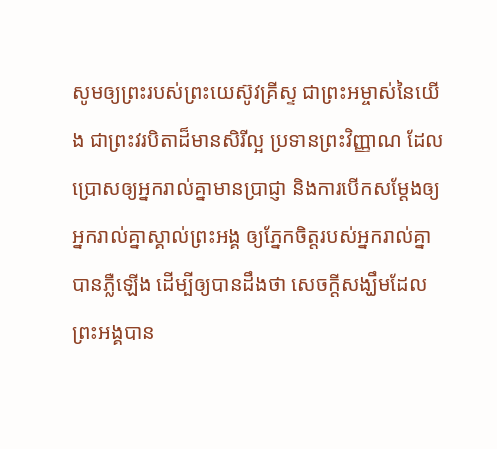សូមឲ្យព្រះរបស់ព្រះយេស៊ូវគ្រីស្ទ ជាព្រះអម្ចាស់នៃយើង ជាព្រះវរបិតាដ៏មានសិរីល្អ ប្រទានព្រះវិញ្ញាណ ដែលប្រោសឲ្យអ្នករាល់គ្នាមានប្រាជ្ញា និងការបើកសម្ដែងឲ្យអ្នករាល់គ្នាស្គាល់ព្រះអង្គ ឲ្យភ្នែកចិត្តរបស់អ្នករាល់គ្នាបានភ្លឺឡើង ដើម្បីឲ្យបានដឹងថា សេចក្ដីសង្ឃឹមដែលព្រះអង្គបាន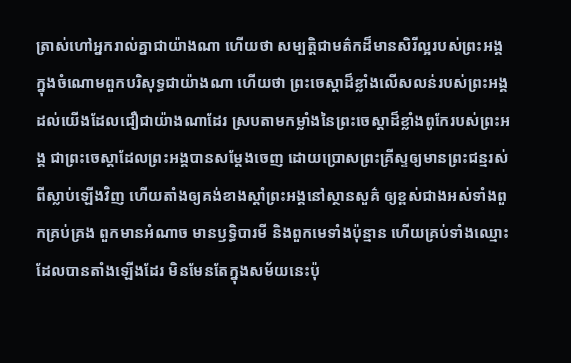ត្រាស់ហៅអ្នករាល់គ្នាជាយ៉ាងណា ហើយថា សម្បត្តិជាមត៌កដ៏មានសិរីល្អរបស់ព្រះអង្គក្នុងចំណោមពួកបរិសុទ្ធជាយ៉ាងណា ហើយថា ព្រះចេស្តាដ៏ខ្លាំងលើសលន់របស់ព្រះអង្គ ដល់យើងដែលជឿជាយ៉ាងណាដែរ ស្របតាមកម្លាំងនៃព្រះចេស្ដាដ៏ខ្លាំងពូកែរបស់ព្រះអង្គ ជាព្រះចេស្តាដែលព្រះអង្គបានសម្ដែងចេញ ដោយប្រោសព្រះគ្រីស្ទឲ្យមានព្រះជន្មរស់ពីស្លាប់ឡើងវិញ ហើយតាំងឲ្យគង់ខាងស្តាំព្រះអង្គនៅស្ថានសួគ៌ ឲ្យខ្ពស់ជាងអស់ទាំងពួកគ្រប់គ្រង ពួកមានអំណាច មានឫទ្ធិបារមី និងពួកមេទាំងប៉ុន្មាន ហើយគ្រប់ទាំងឈ្មោះដែលបានតាំងឡើងដែរ មិនមែនតែក្នុងសម័យនេះប៉ុ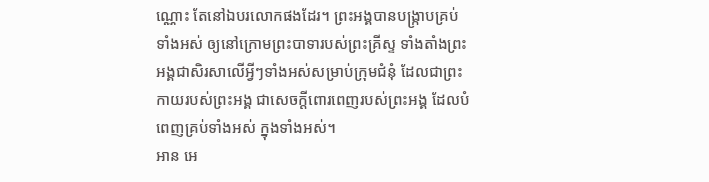ណ្ណោះ តែនៅឯបរលោកផងដែរ។ ព្រះអង្គបានបង្ក្រាបគ្រប់ទាំងអស់ ឲ្យនៅក្រោមព្រះបាទារបស់ព្រះគ្រីស្ទ ទាំងតាំងព្រះអង្គជាសិរសាលើអ្វីៗទាំងអស់សម្រាប់ក្រុមជំនុំ ដែលជាព្រះកាយរបស់ព្រះអង្គ ជាសេចក្តីពោរពេញរបស់ព្រះអង្គ ដែលបំពេញគ្រប់ទាំងអស់ ក្នុងទាំងអស់។
អាន អេ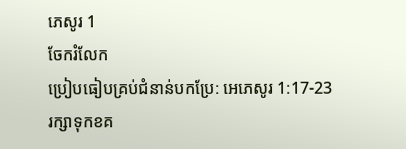ភេសូរ 1
ចែករំលែក
ប្រៀបធៀបគ្រប់ជំនាន់បកប្រែ: អេភេសូរ 1:17-23
រក្សាទុកខគ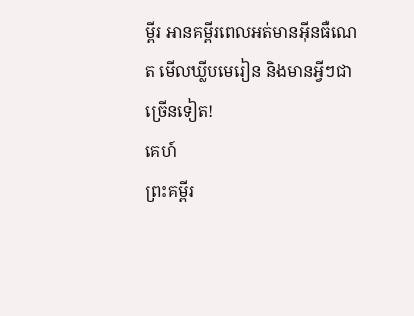ម្ពីរ អានគម្ពីរពេលអត់មានអ៊ីនធឺណេត មើលឃ្លីបមេរៀន និងមានអ្វីៗជាច្រើនទៀត!
គេហ៍
ព្រះគម្ពីរ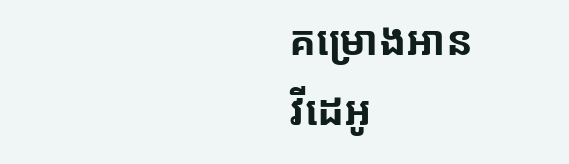គម្រោងអាន
វីដេអូ